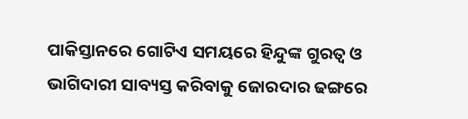ପାକିସ୍ତାନରେ ଗୋଟିଏ ସମୟରେ ହିନ୍ଦୁଙ୍କ ଗୁରତ୍ୱ ଓ ଭାଗିଦାରୀ ସାବ୍ୟସ୍ତ କରିବାକୁ ଜୋରଦାର ଢଙ୍ଗରେ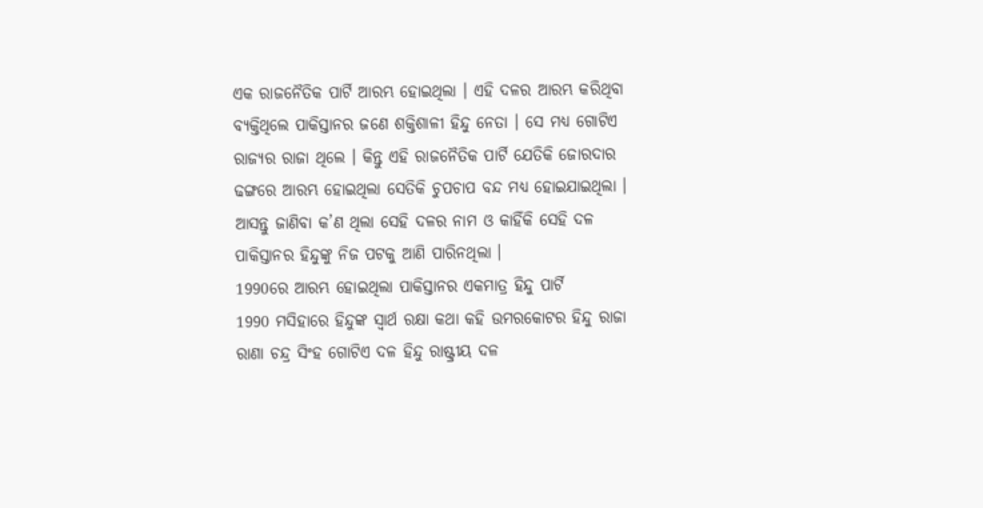ଏକ ରାଜନୈତିକ ପାର୍ଟି ଆରମ୍ଭ ହୋଇଥିଲା । ଏହି ଦଳର ଆରମ୍ଭ କରିଥିବା ବ୍ୟକ୍ତିଥିଲେ ପାକିସ୍ତାନର ଜଣେ ଶକ୍ତିଶାଳୀ ହିନ୍ଦୁ ନେତା । ସେ ମଧ୍ୟ ଗୋଟିଏ ରାଜ୍ୟର ରାଜା ଥିଲେ । କିନ୍ତୁ ଏହି ରାଜନୈତିକ ପାର୍ଟି ଯେତିକି ଜୋରଦାର ଢଙ୍ଗରେ ଆରମ୍ଭ ହୋଇଥିଲା ସେତିକି ଚୁପଚାପ ବନ୍ଦ ମଧ୍ୟ ହୋଇଯାଇଥିଲା । ଆସନ୍ତୁ ଜାଣିବା କ’ଣ ଥିଲା ସେହି ଦଳର ନାମ ଓ କାହିଁକି ସେହି ଦଳ ପାକିସ୍ତାନର ହିନ୍ଦୁଙ୍କୁ ନିଜ ପଟକୁ ଆଣି ପାରିନଥିଲା ।
1990ରେ ଆରମ୍ଭ ହୋଇଥିଲା ପାକିସ୍ତାନର ଏକମାତ୍ର ହିନ୍ଦୁ ପାର୍ଟି
1990 ମସିହାରେ ହିନ୍ଦୁଙ୍କ ସ୍ୱାର୍ଥ ରକ୍ଷା କଥା କହି ଉମରକୋଟର ହିନ୍ଦୁ ରାଜା ରାଣା ଚନ୍ଦ୍ର ସିଂହ ଗୋଟିଏ ଦଳ ହିନ୍ଦୁ ରାଷ୍ଟ୍ରୀୟ ଦଳ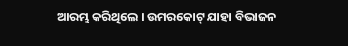ଆରମ୍ଭ କରିଥିଲେ । ଉମରକୋଟ୍ ଯାହା ବିଭାଜନ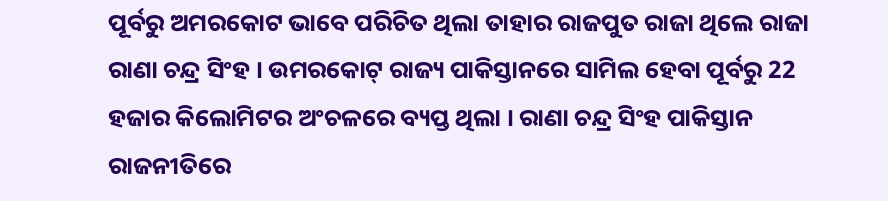ପୂର୍ବରୁ ଅମରକୋଟ ଭାବେ ପରିଚିତ ଥିଲା ତାହାର ରାଜପୁତ ରାଜା ଥିଲେ ରାଜା ରାଣା ଚନ୍ଦ୍ର ସିଂହ । ଉମରକୋଟ୍ ରାଜ୍ୟ ପାକିସ୍ତାନରେ ସାମିଲ ହେବା ପୂର୍ବରୁ 22 ହଜାର କିଲୋମିଟର ଅଂଚଳରେ ବ୍ୟପ୍ତ ଥିଲା । ରାଣା ଚନ୍ଦ୍ର ସିଂହ ପାକିସ୍ତାନ ରାଜନୀତିରେ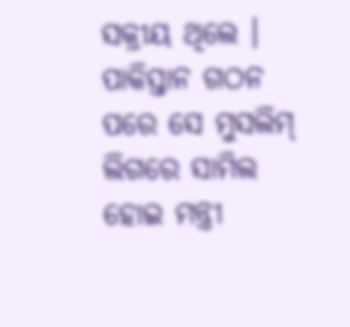ସକ୍ରୀୟ ଥିଲେ । ପାକିସ୍ତାନ ଗଠନ ପରେ ସେ ମୁସଲିମ୍ ଲିଗରେ ସାମିଲ ହୋଇ ମନ୍ତ୍ରୀ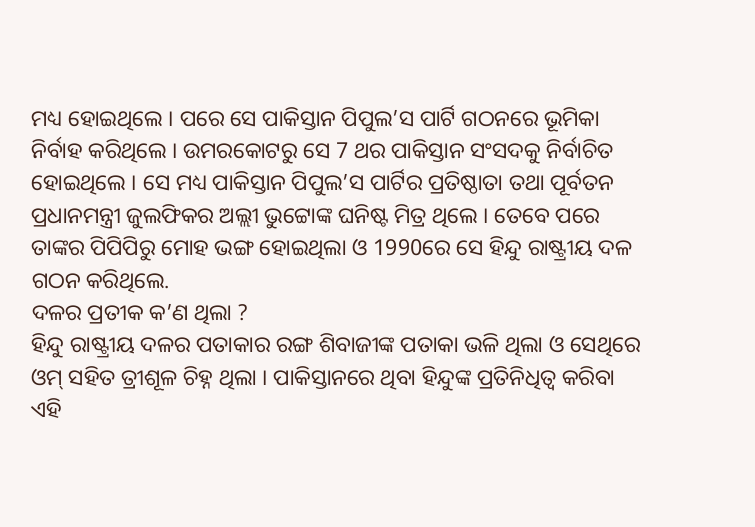ମଧ୍ୟ ହୋଇଥିଲେ । ପରେ ସେ ପାକିସ୍ତାନ ପିପୁଲ’ସ ପାର୍ଟି ଗଠନରେ ଭୂମିକା ନିର୍ବାହ କରିଥିଲେ । ଉମରକୋଟରୁ ସେ 7 ଥର ପାକିସ୍ତାନ ସଂସଦକୁ ନିର୍ବାଚିତ ହୋଇଥିଲେ । ସେ ମଧ୍ୟ ପାକିସ୍ତାନ ପିପୁଲ’ସ ପାର୍ଟିର ପ୍ରତିଷ୍ଠାତା ତଥା ପୂର୍ବତନ ପ୍ରଧାନମନ୍ତ୍ରୀ ଜୁଲଫିକର ଅଲ୍ଲୀ ଭୁଟ୍ଟୋଙ୍କ ଘନିଷ୍ଟ ମିତ୍ର ଥିଲେ । ତେବେ ପରେ ତାଙ୍କର ପିପିପିରୁ ମୋହ ଭଙ୍ଗ ହୋଇଥିଲା ଓ 1990ରେ ସେ ହିନ୍ଦୁ ରାଷ୍ଟ୍ରୀୟ ଦଳ ଗଠନ କରିଥିଲେ.
ଦଳର ପ୍ରତୀକ କ’ଣ ଥିଲା ?
ହିନ୍ଦୁ ରାଷ୍ଟ୍ରୀୟ ଦଳର ପତାକାର ରଙ୍ଗ ଶିବାଜୀଙ୍କ ପତାକା ଭଳି ଥିଲା ଓ ସେଥିରେ ଓମ୍ ସହିତ ତ୍ରୀଶୂଳ ଚିହ୍ନ ଥିଲା । ପାକିସ୍ତାନରେ ଥିବା ହିନ୍ଦୁଙ୍କ ପ୍ରତିନିଧିତ୍ୱ କରିବା ଏହି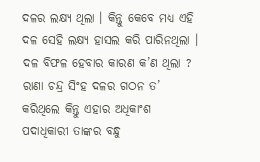ଦଳର ଲକ୍ଷ୍ୟ ଥିଲା । କିନ୍ତୁ କେବେ ମଧ୍ୟ ଏହି ଦଳ ସେହି ଲକ୍ଷ୍ୟ ହାସଲ କରି ପାରିନଥିଲା ।
ଦଳ ବିଫଳ ହେବାର କାରଣ କ’ଣ ଥିଲା ?
ରାଣା ଚନ୍ଦ୍ର ସିଂହ ଦଳର ଗଠନ ତ’ କରିଥିଲେ କିନ୍ତୁ ଏହାର ଅଧିକାଂଶ ପଦାଧିକାରୀ ତାଙ୍କର ବନ୍ଧୁ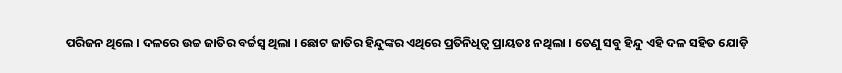ପରିଜନ ଥିଲେ । ଦଳରେ ଉଚ୍ଚ ଜାତିର ବର୍ଚ୍ଚସ୍ୱ ଥିଲା । ଛୋଟ ଜାତିର ହିନ୍ଦୁଙ୍କର ଏଥିରେ ପ୍ରତିନିଧିତ୍ୱ ପ୍ରାୟତଃ ନଥିଲା । ତେଣୁ ସବୁ ହିନ୍ଦୁ ଏହି ଦଳ ସହିତ ଯୋଡ଼ି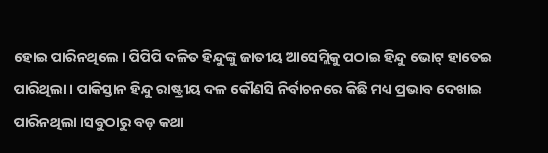ହୋଇ ପାରିନଥିଲେ । ପିପିପି ଦଳିତ ହିନ୍ଦୁଙ୍କୁ ଜାତୀୟ ଆସେମ୍ଲିକୁ ପଠାଇ ହିନ୍ଦୁ ଭୋଟ୍ ହାତେଇ ପାରିଥିଲା । ପାକିସ୍ତାନ ହିନ୍ଦୁ ରାଷ୍ଟ୍ରୀୟ ଦଳ କୌଣସି ନିର୍ବାଚନରେ କିଛି ମଧ୍ୟ ପ୍ରଭାବ ଦେଖାଇ ପାରିନଥିଲା ।ସବୁଠାରୁ ବଡ଼ କଥା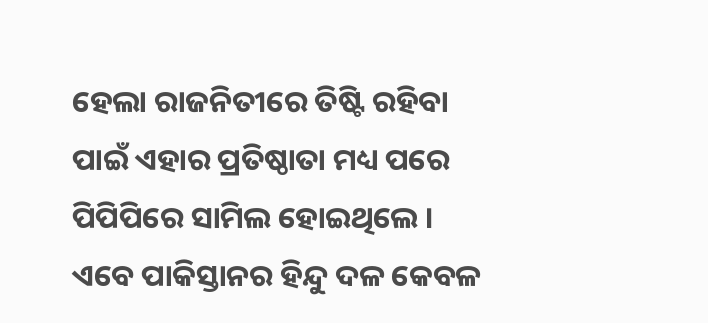ହେଲା ରାଜନିତୀରେ ତିଷ୍ଟି ରହିବା ପାଇଁ ଏହାର ପ୍ରତିଷ୍ଠାତା ମଧ୍ୟ ପରେ ପିପିପିରେ ସାମିଲ ହୋଇଥିଲେ । ଏବେ ପାକିସ୍ତାନର ହିନ୍ଦୁ ଦଳ କେବଳ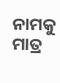ନାମକୁ ମାତ୍ର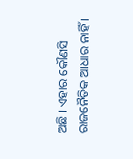ଅଛି । ଏହାର କୌଣସି ରାଜନୈତିକ ଆଧାର ନାହିଁ ।